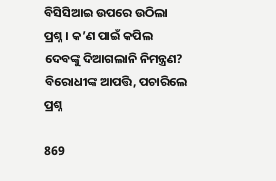ବିସିସିଆଇ ଉପରେ ଉଠିଲା ପ୍ରଶ୍ନ । କ’ଣ ପାଇଁ କପିଲ ଦେବଙ୍କୁ ଦିଆଗଲାନି ନିମନ୍ତ୍ରଣ? ବିରୋଧୀଙ୍କ ଆପତ୍ତି, ପଚାରିଲେ ପ୍ରଶ୍ନ

869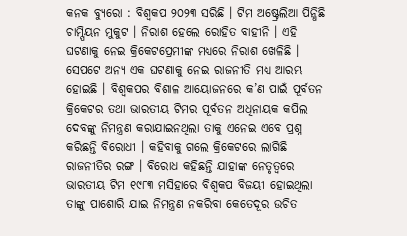କନକ ବ୍ୟୁରୋ : ବିଶ୍ୱକପ ୨୦୨୩ ସରିଛି । ଟିମ ଅଷ୍ଟ୍ରେଲିଆ ପିନ୍ଧିଛି ଚାମ୍ପିୟନ ମୁକୁଟ । ନିରାଶ ହେଲେ ରୋହିତ ବାହୀନି । ଏହି ଘଟଣାକୁ ନେଇ କ୍ରିକେଟପ୍ରେମୀଙ୍କ ମଧ୍ୟରେ ନିରାଶ ଖେଳିଛି । ସେପଟେ ଅନ୍ୟ ଏକ ଘଟଣାକୁ ନେଇ ରାଜନୀତି ମଧ୍ୟ ଆରମ୍ଭ ହୋଇଛି । ବିଶ୍ୱକପର ବିଶାଳ ଆୟୋଜନରେ କ’ଣ ପାଇଁ ପୂର୍ବତନ କ୍ରିକେଟର ତଥା ଭାରତୀୟ ଟିମର ପୂର୍ବତନ ଅଧିନାୟକ କପିଲ ଦେବଙ୍କୁ ନିମନ୍ତ୍ରଣ କରାଯାଇନଥିଲା ତାକୁ ଏନେଇ ଏବେ ପ୍ରଶ୍ନ କରିଛନ୍ତି ବିରୋଧୀ । କହିବାକୁ ଗଲେ କ୍ରିକେଟରେ ଲାଗିଛି ରାଜନୀତିର ରଙ୍ଗ । ବିରୋଧ କହିଛନ୍ତି ଯାହାଙ୍କ ନେତୃତ୍ୱରେ ଭାରତୀୟ ଟିମ ୧୯୮୩ ମସିହାରେ ବିଶ୍ୱକପ ବିଜୟୀ ହୋଇଥିଲା ତାଙ୍କୁ ପାଶୋରି ଯାଇ ନିମନ୍ତ୍ରଣ ନକରିବା କେତେଦୂର ଉଚିତ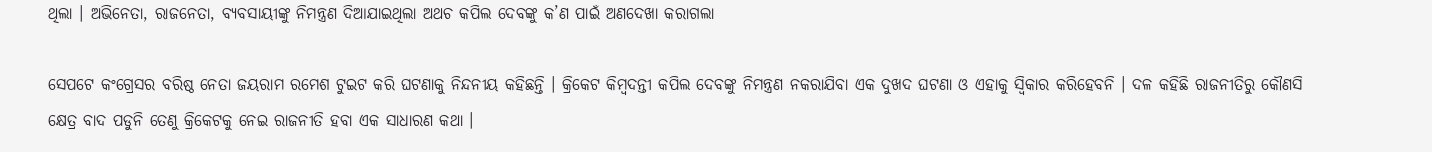ଥିଲା । ଅଭିନେତା, ରାଜନେତା, ବ୍ୟବସାୟୀଙ୍କୁ ନିମନ୍ତ୍ରଣ ଦିଆଯାଇଥିଲା ଅଥଚ କପିଲ ଦେବଙ୍କୁ କ’ଣ ପାଇଁ ଅଣଦେଖା କରାଗଲା

ସେପଟେ କଂଗ୍ରେସର ବରିଷ୍ଠ ନେତା ଜୟରାମ ରମେଶ ଟୁଇଟ କରି ଘଟଣାକୁ ନିନ୍ଦନୀୟ କହିଛନ୍ତି । କ୍ରିକେଟ କିମ୍ବଦନ୍ତୀ କପିଲ ଦେବଙ୍କୁ ନିମନ୍ତ୍ରଣ ନକରାଯିବା ଏକ ଦୁଖଦ ଘଟଣା ଓ ଏହାକୁ ସ୍ୱିକାର କରିହେବନି । ଦଳ କହିଛି ରାଜନୀତିରୁ କୌଣସି କ୍ଷେତ୍ର ବାଦ ପଡୁନି ତେଣୁ କ୍ରିକେଟକୁ ନେଇ ରାଜନୀତି ହବା ଏକ ସାଧାରଣ କଥା ।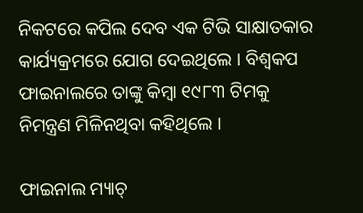ନିକଟରେ କପିଲ ଦେବ ଏକ ଟିଭି ସାକ୍ଷାତକାର କାର୍ଯ୍ୟକ୍ରମରେ ଯୋଗ ଦେଇଥିଲେ । ବିଶ୍ୱକପ ଫାଇନାଲରେ ତାଙ୍କୁ କିମ୍ବା ୧୯୮୩ ଟିମକୁ ନିମନ୍ତ୍ରଣ ମିଳିନଥିବା କହିଥିଲେ ।

ଫାଇନାଲ ମ୍ୟାଚ୍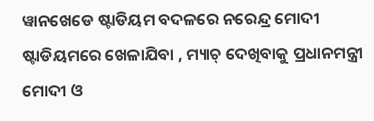ୱାନଖେଡେ ଷ୍ଟାଡିୟମ ବଦଳରେ ନରେନ୍ଦ୍ର ମୋଦୀ ଷ୍ଟାଡିୟମରେ ଖେଳାଯିବା , ମ୍ୟାଚ୍ ଦେଖିବାକୁ ପ୍ରଧାନମନ୍ତ୍ରୀ ମୋଦୀ ଓ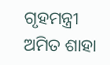ଗୃହମନ୍ତ୍ରୀ ଅମିତ ଶାହା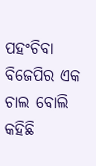ପହଂଚିବା ବିଜେପିର ଏକ ଚାଲ ବୋଲି କହିଛି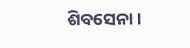ଶିବସେନା ।